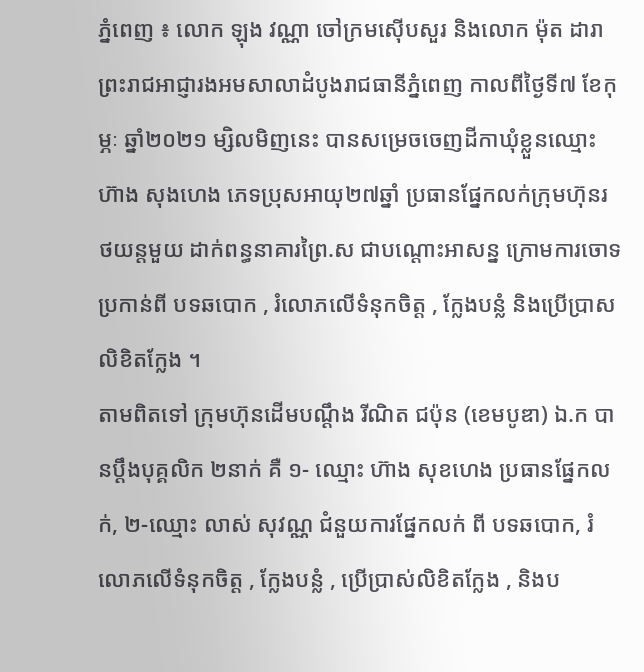ភ្នំពេញ ៖ លោក ឡុង វណ្ណា ចៅក្រមស៊ើបសួរ និងលោក ម៉ុត ដារា ព្រះរាជអាជ្ញារងអមសាលាដំបូងរាជធានីភ្នំពេញ កាលពីថ្ងៃទី៧ ខែកុម្ភៈ ឆ្នាំ២០២១ ម្សិលមិញនេះ បានសម្រេចចេញដីកាឃុំខ្លួនឈ្មោះ ហ៊ាង សុងហេង ភេទប្រុសអាយុ២៧ឆ្នាំ ប្រធានផ្នែកលក់ក្រុមហ៊ុនរថយន្តមួយ ដាក់ពន្ធនាគារព្រៃ.ស ជាបណ្ដោះអាសន្ន ក្រោមការចោទប្រកាន់ពី បទឆបោក , រំលោភលើទំនុកចិត្ត , ក្លែងបន្លំ និងប្រើប្រាសលិខិតក្លែង ។
តាមពិតទៅ ក្រុមហ៊ុនដើមបណ្ដឹង រីណិត ជប៉ុន (ខេមបូឌា) ឯ.ក បានប្ដឹងបុគ្គលិក ២នាក់ គឺ ១- ឈ្មោះ ហ៊ាង សុខហេង ប្រធានផ្នែកលក់, ២-ឈ្មោះ លាស់ សុវណ្ណ ជំនួយការផ្នែកលក់ ពី បទឆបោក, រំលោភលើទំនុកចិត្ត , ក្លែងបន្លំ , ប្រើប្រាស់លិខិតក្លែង , និងប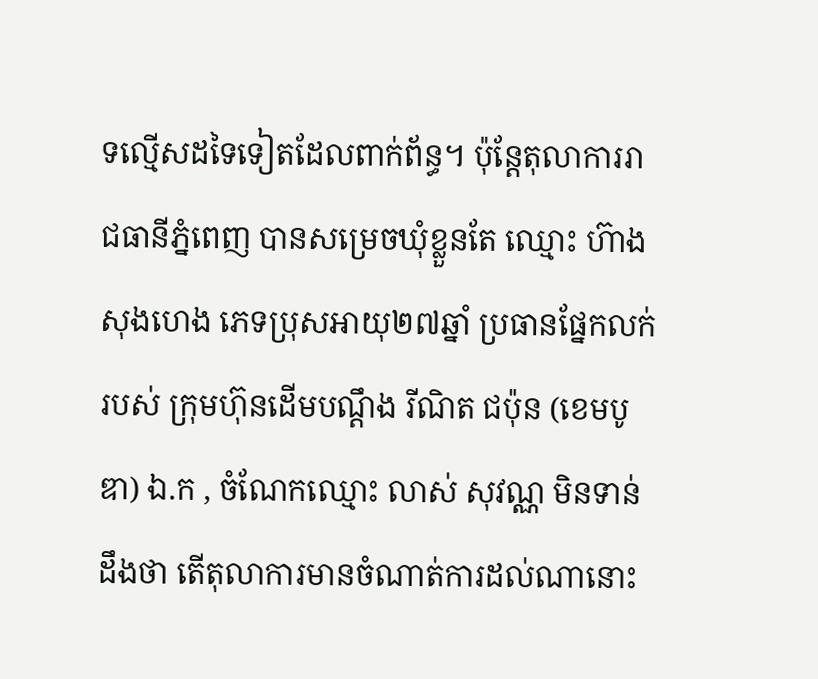ទល្មើសដទៃទៀតដែលពាក់ព័ន្ធ។ ប៉ុន្តែតុលាការរាជធានីភ្នំពេញ បានសម្រេចឃុំខ្លួនតែ ឈ្មោះ ហ៊ាង សុងហេង ភេទប្រុសអាយុ២៧ឆ្នាំ ប្រធានផ្នែកលក់របស់ ក្រុមហ៊ុនដើមបណ្ដឹង រីណិត ជប៉ុន (ខេមបូឌា) ឯ.ក , ចំណែកឈ្មោះ លាស់ សុវណ្ណ មិនទាន់ដឹងថា តើតុលាការមានចំណាត់ការដល់ណានោះ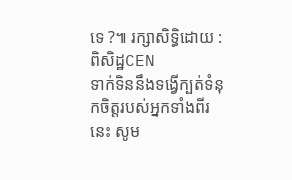ទេ ?៕ រក្សាសិទ្ធិដោយ : ពិសិដ្ឋCEN
ទាក់ទិននឹងទង្វើក្បត់ទំនុកចិត្តរបស់អ្នកទាំងពីរនេះ សូម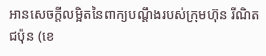អានសេចក្ដីលម្អិតនៃពាក្យបណ្ដឹងរបស់ក្រុមហ៊ុន រីណិត ជប៉ុន (ខេ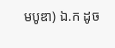មបូឌា) ឯ.ក ដូច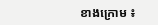ខាងក្រោម ៖